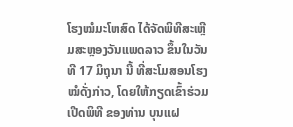ໂຮງໝໍມະໂຫສົດ ໄດ້ຈັດພິທີສະເຫຼີມສະຫຼອງວັນແພດລາວ ຂຶ້ນໃນວັນທີ 17 ມິຖຸນາ ນີ້ ທີ່ສະໂມສອນໂຮງໝໍດັ່ງກ່າວ, ໂດຍໃຫ້ກຽດເຂົ້າຮ່ວມເປີດພິທີ ຂອງທ່ານ ບຸນແຝ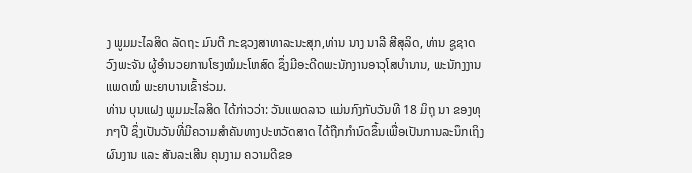ງ ພູມມະໄລສິດ ລັດຖະ ມົນຕີ ກະຊວງສາທາລະນະສຸກ,ທ່ານ ນາງ ນາລີ ສີສຸລິດ, ທ່ານ ຊູຊາດ ວົງພະຈັນ ຜູ້ອຳນວຍການໂຮງໝໍມະໂຫສົດ ຊຶ່ງມີອະດີດພະນັກງານອາວຸໂສບຳນານ, ພະນັກງງານແພດໝໍ ພະຍາບານເຂົ້າຮ່ວມ.
ທ່ານ ບຸນແຝງ ພູມມະໄລສິດ ໄດ້ກ່າວວ່າ: ວັນແພດລາວ ແມ່ນກົງກັບວັນທີ 18 ມິຖຸ ນາ ຂອງທຸກໆປີ ຊຶ່ງເປັນວັນທີ່ມີຄວາມສຳຄັນທາງປະຫວັດສາດ ໄດ້ຖືກກຳນົດຂຶ້ນເພື່ອເປັນການລະນຶກເຖິງຜົນງານ ແລະ ສັນລະເສີນ ຄຸນງາມ ຄວາມດີຂອ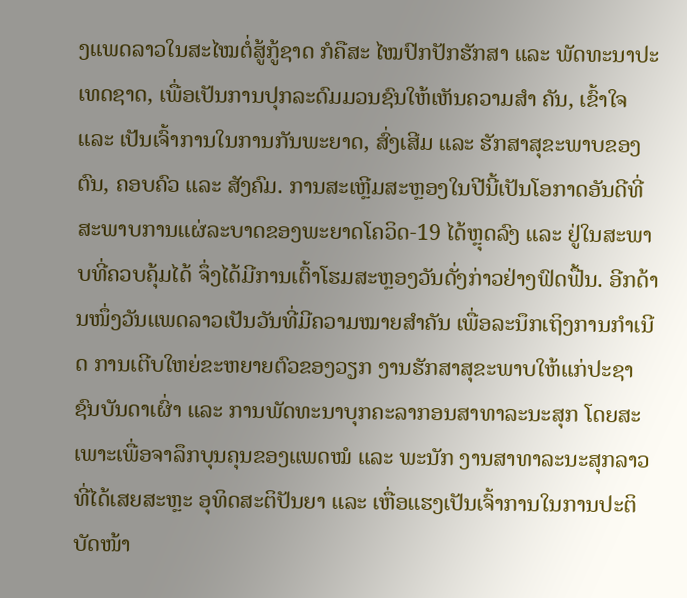ງແພດລາວໃນສະໄໝຕໍ່ສູ້ກູ້ຊາດ ກໍຄືສະ ໄໝປົກປັກຮັກສາ ແລະ ພັດທະນາປະເທດຊາດ, ເພື່ອເປັນການປຸກລະດົມມວນຊົນໃຫ້ເຫັນຄວາມສຳ ຄັນ, ເຂົ້າໃຈ ແລະ ເປັນເຈົ້າການໃນການກັນພະຍາດ, ສົ່ງເສີມ ແລະ ຮັກສາສຸຂະພາບຂອງຕົນ, ຄອບຄົວ ແລະ ສັງຄົມ. ການສະເຫຼີມສະຫຼອງໃນປີນີ້ເປັນໂອກາດອັນດີທີ່ສະພາບການແຜ່ລະບາດຂອງພະຍາດໂຄວິດ-19 ໄດ້ຫຼຸດລົງ ແລະ ຢູ່ໃນສະພາບທີ່ຄວບຄຸ້ມໄດ້ ຈຶ່ງໄດ້ມີການເຕົ້າໂຮມສະຫຼອງວັນດັ່ງກ່າວຢ່າງຟົດຟື້ນ. ອີກດ້ານໜຶ່ງວັນແພດລາວເປັນວັນທີ່ມີຄວາມໝາຍສຳຄັນ ເພື່ອລະນຶກເຖິງການກຳເນີດ ການເຕີບໃຫຍ່ຂະຫຍາຍຕົວຂອງວຽກ ງານຮັກສາສຸຂະພາບໃຫ້ແກ່ປະຊາຊົນບັນດາເຜົ່າ ແລະ ການພັດທະນາບຸກຄະລາກອນສາທາລະນະສຸກ ໂດຍສະເພາະເພື່ອຈາລຶກບຸນຄຸນຂອງແພດໝໍ ແລະ ພະນັກ ງານສາທາລະນະສຸກລາວ ທີ່ໄດ້ເສຍສະຫຼະ ອຸທິດສະຕິປັນຍາ ແລະ ເຫື່ອແຮງເປັນເຈົ້າການໃນການປະຕິບັດໜ້າ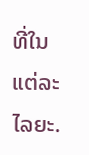ທີ່ໃນແຕ່ລະໄລຍະ.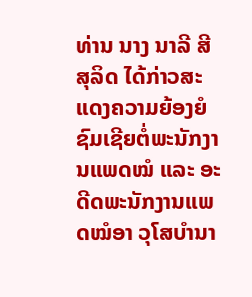ທ່ານ ນາງ ນາລີ ສີສຸລິດ ໄດ້ກ່າວສະແດງຄວາມຍ້ອງຍໍຊົມເຊີຍຕໍ່ພະນັກງານແພດໝໍ ແລະ ອະດີດພະນັກງານແພດໝໍອາ ວຸໂສບຳນາ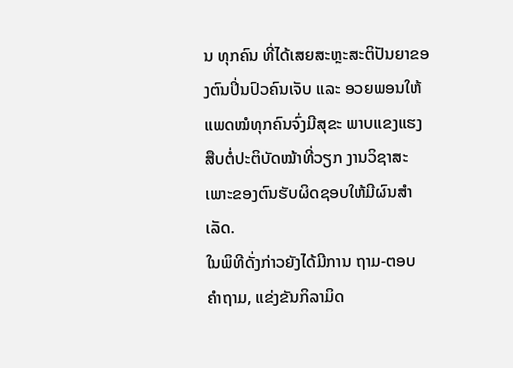ນ ທຸກຄົນ ທີ່ໄດ້ເສຍສະຫຼະສະຕິປັນຍາຂອງຕົນປິ່ນປົວຄົນເຈັບ ແລະ ອວຍພອນໃຫ້ແພດໝໍທຸກຄົນຈົ່ງມີສຸຂະ ພາບແຂງແຮງ ສືບຕໍ່ປະຕິບັດໝ້າທີ່ວຽກ ງານວິຊາສະເພາະຂອງຕົນຮັບຜິດຊອບໃຫ້ມີຜົນສຳເລັດ.
ໃນພິທີດັ່ງກ່າວຍັງໄດ້ມີການ ຖາມ-ຕອບ ຄຳຖາມ, ແຂ່ງຂັນກິລາມິດ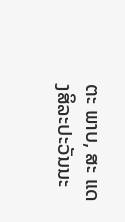ຕະ ພາບ, ສະ ແດງສິລະປະວັນນະ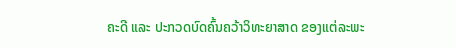ຄະດີ ແລະ ປະກວດບົດຄົ້ນຄວ້າວິທະຍາສາດ ຂອງແຕ່ລະພະ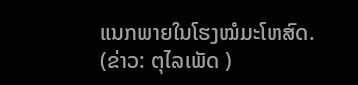ແນກພາຍໃນໂຮງໝໍມະໂຫສົດ.
(ຂ່າວ: ຕຸໄລເພັດ )